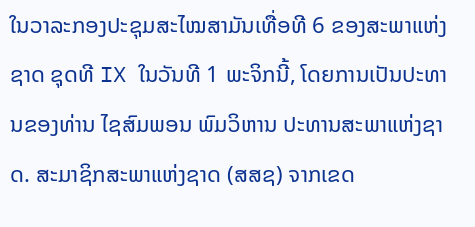ໃນວາລະກອງປະຊຸມສະໄໝສາມັນເທື່ອທີ 6 ຂອງສະພາແຫ່ງຊາດ ຊຸດທີ IX ໃນວັນທີ 1 ພະຈິກນີ້, ໂດຍການເປັນປະທານຂອງທ່ານ ໄຊສົມພອນ ພົມວິຫານ ປະທານສະພາແຫ່ງຊາດ. ສະມາຊິກສະພາແຫ່ງຊາດ (ສສຊ) ຈາກເຂດ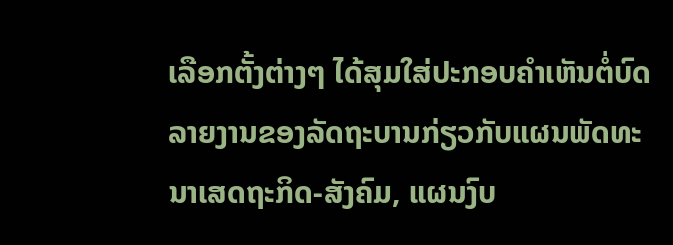ເລືອກຕັ້ງຕ່າງໆ ໄດ້ສຸມໃສ່ປະກອບຄຳເຫັນຕໍ່ບົດລາຍງານຂອງລັດຖະບານກ່ຽວກັບແຜນພັດທະນາເສດຖະກິດ-ສັງຄົມ, ແຜນງົບ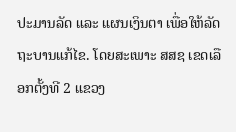ປະມານລັດ ແລະ ແຜນເງິນຕາ ເພື່ອໃຫ້ລັດຖະບານແກ້ໄຂ. ໂດຍສະເພາະ ສສຊ ເຂດເລືອກຕັ້ງທີ 2 ແຂວງ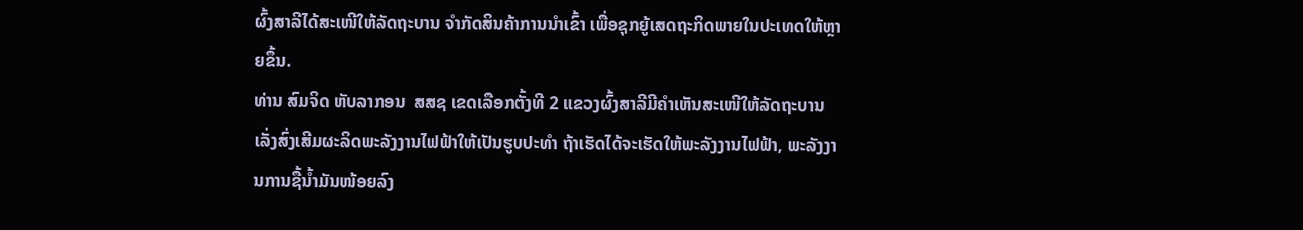ຜົ້ງສາລີໄດ້ສະເໜີໃຫ້ລັດຖະບານ ຈຳກັດສິນຄ້າການນຳເຂົ້າ ເພື່ອຊຸກຍູ້ເສດຖະກິດພາຍໃນປະເທດໃຫ້ຫຼາຍຂຶ້ນ.
ທ່ານ ສົມຈິດ ຫັບລາກອນ  ສສຊ ເຂດເລືອກຕັ້ງທີ 2 ແຂວງຜົ້ງສາລີມີຄຳເຫັນສະເໜີໃຫ້ລັດຖະບານ ເລັ່ງສົ່ງເສີມຜະລິດພະລັງງານໄຟຟ້າໃຫ້ເປັນຮູບປະທຳ ຖ້າເຮັດໄດ້ຈະເຮັດໃຫ້ພະລັງງານໄຟຟ້າ, ພະລັງງານການຊື້ນໍ້າມັນໜ້ອຍລົງ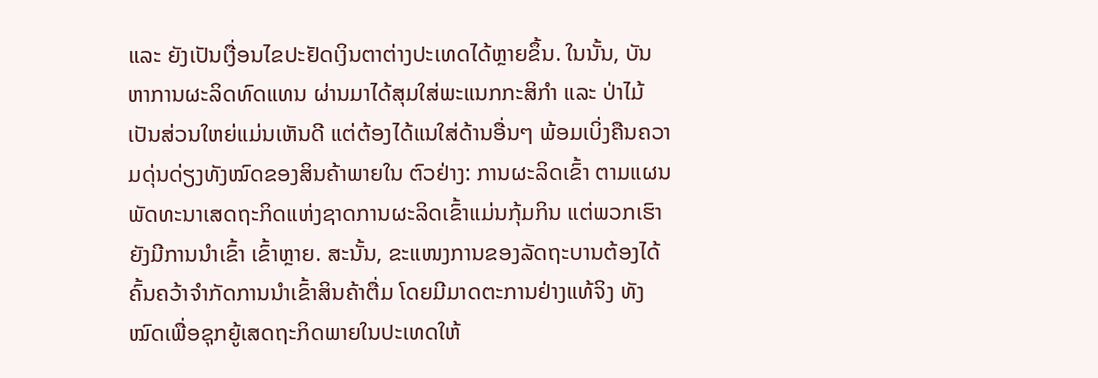ແລະ ຍັງເປັນເງື່ອນໄຂປະຢັດເງິນຕາຕ່າງປະເທດໄດ້ຫຼາຍຂຶ້ນ. ໃນນັ້ນ, ບັນຫາການຜະລິດທົດແທນ ຜ່ານມາໄດ້ສຸມໃສ່ພະແນກກະສິກຳ ແລະ ປ່າໄມ້ ເປັນສ່ວນໃຫຍ່ແມ່ນເຫັນດີ ແຕ່ຕ້ອງໄດ້ແນໃສ່ດ້ານອື່ນໆ ພ້ອມເບິ່ງຄືນຄວາມດຸ່ນດ່ຽງທັງໝົດຂອງສິນຄ້າພາຍໃນ ຕົວຢ່າງ: ການຜະລິດເຂົ້າ ຕາມແຜນພັດທະນາເສດຖະກິດແຫ່ງຊາດການຜະລິດເຂົ້າແມ່ນກຸ້ມກິນ ແຕ່ພວກເຮົາຍັງມີການນຳເຂົ້າ ເຂົ້າຫຼາຍ. ສະນັ້ນ, ຂະແໜງການຂອງລັດຖະບານຕ້ອງໄດ້ຄົ້ນຄວ້າຈຳກັດການນຳເຂົ້າສິນຄ້າຕື່ມ ໂດຍມີມາດຕະການຢ່າງແທ້ຈິງ ທັງໝົດເພື່ອຊຸກຍູ້ເສດຖະກິດພາຍໃນປະເທດໃຫ້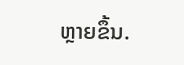ຫຼາຍຂຶ້ນ.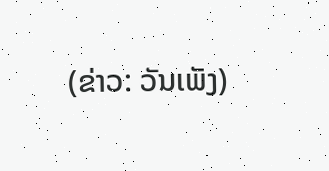(ຂ່າວ: ວັນເພັງ)